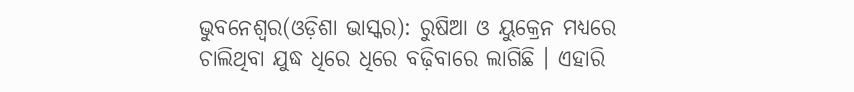ଭୁବନେଶ୍ୱର(ଓଡ଼ିଶା ଭାସ୍କର): ରୁଷିଆ ଓ ୟୁକ୍ରେନ ମଧ୍ୟରେ ଚାଲିଥିବା ଯୁଦ୍ଧ ଧିରେ ଧିରେ ବଢ଼ିବାରେ ଲାଗିଛି । ଏହାରି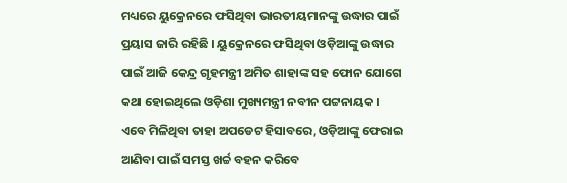ମଧ୍ୟରେ ୟୁକ୍ରେନରେ ଫସିଥିବା ଭାରତୀୟମାନଙ୍କୁ ଉଦ୍ଧାର ପାଇଁ ପ୍ରୟାସ ଜାରି ରହିଛି । ୟୁକ୍ରେନରେ ଫସିଥିବା ଓଡ଼ିଆଙ୍କୁ ଉଦ୍ଧାର ପାଇଁ ଆଜି କେନ୍ଦ୍ର ଗୃହମନ୍ତ୍ରୀ ଅମିତ ଶାହାଙ୍କ ସହ ଫୋନ ଯୋଗେ କଥା ହୋଇଥିଲେ ଓଡ଼ିଶା ମୁଖ୍ୟମନ୍ତ୍ରୀ ନବୀନ ପଟ୍ଟନାୟକ ।
ଏବେ ମିଳିଥିବା ତାହା ଅପଡେଟ ହିସାବରେ, ଓଡ଼ିଆଙ୍କୁ ଫେରାଇ ଆଣିବା ପାଇଁ ସମସ୍ତ ଖର୍ଚ୍ଚ ବହନ କରିବେ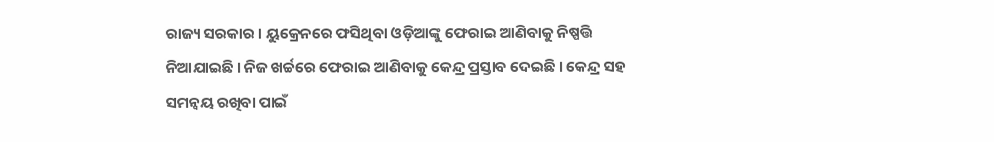ରାଜ୍ୟ ସରକାର । ୟୁକ୍ରେନରେ ଫସିଥିବା ଓଡ଼ିଆଙ୍କୁ ଫେରାଇ ଆଣିବାକୁ ନିଷ୍ପତ୍ତି ନିଆଯାଇଛି । ନିଜ ଖର୍ଚ୍ଚରେ ଫେରାଇ ଆଣିବାକୁ କେନ୍ଦ୍ର ପ୍ରସ୍ତାବ ଦେଇଛି । କେନ୍ଦ୍ର ସହ ସମନ୍ୱୟ ରଖିବା ପାଇଁ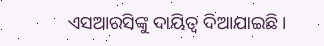ଏସଆରସିଙ୍କୁ ଦାୟିତ୍ୱ ଦିଆଯାଇଛି ।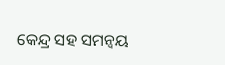କେନ୍ଦ୍ର ସହ ସମନ୍ୱୟ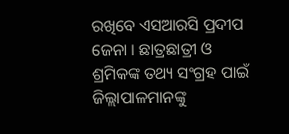ରଖିବେ ଏସଆରସି ପ୍ରଦୀପ ଜେନା । ଛାତ୍ରଛାତ୍ରୀ ଓ ଶ୍ରମିକଙ୍କ ତଥ୍ୟ ସଂଗ୍ରହ ପାଇଁ ଜିଲ୍ଲାପାଳମାନଙ୍କୁ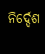ନିର୍ଦ୍ଦେଶ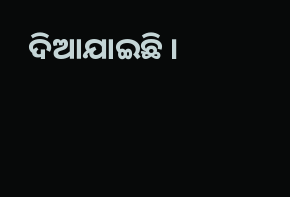ଦିଆଯାଇଛି ।